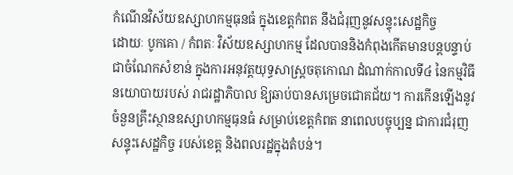កំណើនវិស័យឧស្សាហកម្មធុនធំ ក្នុងខេត្តកំពត នឹងជំរុញនូវសន្ទុះសេដ្ឋកិច្ច
ដោយៈ បូកគោ / កំពតៈ វិស័យឧស្សាហកម្ម ដែលបាននិងកំពុងកើតមានបន្តបន្ទាប់ ជាចំណែកសំខាន់ ក្នុងការអនុវត្តយុទ្ធសាស្ត្រចតុកោណ ដំណាក់កាលទី៤ នៃកម្មវិធីនយោបាយរបស់ រាជរដ្ឋាភិបាល ឱ្យឆាប់បានសម្រេចជោគជ័យ។ ការកើនឡើងនូវចំនួនគ្រឹះស្ថានឧស្សាហកម្មធុនធំ សម្រាប់ខេត្តកំពត នាពេលបច្ចុប្បន្ន ជាការជំរុញសន្ទុះសេដ្ឋកិច្ច របស់ខេត្ត និងពលរដ្ឋក្នុងតំបន់។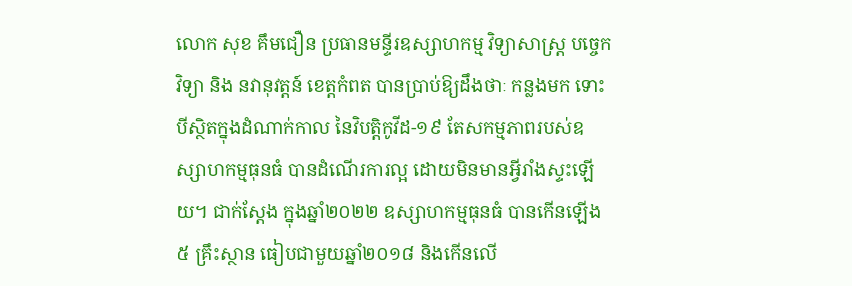លោក សុខ គឹមជឿន ប្រធានមន្ទីរឧស្សាហកម្ម វិទ្យាសាស្ត្រ បច្ចេកវិទ្យា និង នវានុវត្តន៍ ខេត្តកំពត បានប្រាប់ឱ្យដឹងថាៈ កន្លងមក ទោះបីស្ថិតក្នុងដំណាក់កាល នៃវិបត្តិកូវីដ-១៩ តែសកម្មភាពរបស់ឧស្សាហកម្មធុនធំ បានដំណើរការល្អ ដោយមិនមានអ្វីរាំងស្ទះឡើយ។ ជាក់ស្តែង ក្នុងឆ្នាំ២០២២ ឧស្សាហកម្មធុនធំ បានកើនឡើង ៥ គ្រឹះស្ថាន ធៀបជាមួយឆ្នាំ២០១៨ និងកើនលើ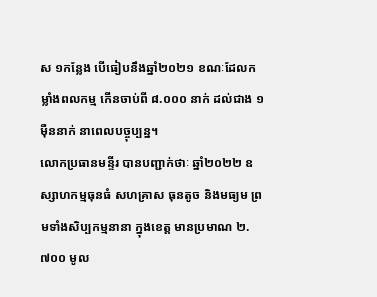ស ១កន្លែង បើធៀបនឹងឆ្នាំ២០២១ ខណៈដែលកម្លាំងពលកម្ម កើនចាប់ពី ៨.០០០ នាក់ ដល់ជាង ១ ម៉ឺននាក់ នាពេលបច្ចុប្បន្ន។
លោកប្រធានមន្ទីរ បានបញ្ជាក់ថាៈ ឆ្នាំ២០២២ ឧស្សាហកម្មធុនធំ សហគ្រាស ធុនតូច និងមធ្យម ព្រមទាំងសិប្បកម្មនានា ក្នុងខេត្ត មានប្រមាណ ២.៧០០ មូល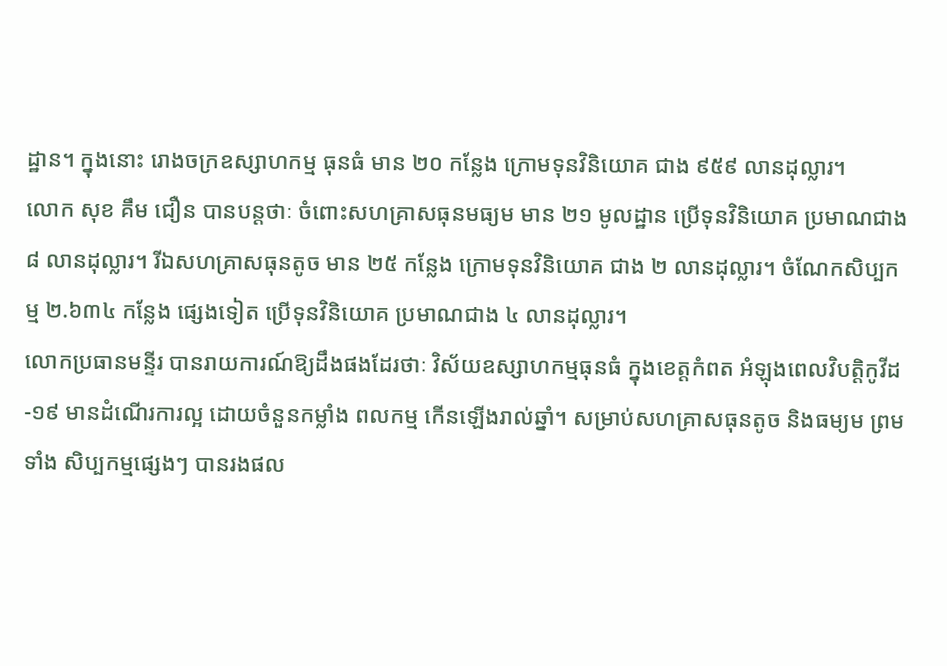ដ្ឋាន។ ក្នុងនោះ រោងចក្រឧស្សាហកម្ម ធុនធំ មាន ២០ កន្លែង ក្រោមទុនវិនិយោគ ជាង ៩៥៩ លានដុល្លារ។
លោក សុខ គឹម ជឿន បានបន្តថាៈ ចំពោះសហគ្រាសធុនមធ្យម មាន ២១ មូលដ្ឋាន ប្រើទុនវិនិយោគ ប្រមាណជាង ៨ លានដុល្លារ។ រីឯសហគ្រាសធុនតូច មាន ២៥ កន្លែង ក្រោមទុនវិនិយោគ ជាង ២ លានដុល្លារ។ ចំណែកសិប្បកម្ម ២.៦៣៤ កន្លែង ផ្សេងទៀត ប្រើទុនវិនិយោគ ប្រមាណជាង ៤ លានដុល្លារ។
លោកប្រធានមន្ទីរ បានរាយការណ៍ឱ្យដឹងផងដែរថាៈ វិស័យឧស្សាហកម្មធុនធំ ក្នុងខេត្តកំពត អំឡុងពេលវិបត្តិកូវីដ-១៩ មានដំណើរការល្អ ដោយចំនួនកម្លាំង ពលកម្ម កើនឡើងរាល់ឆ្នាំ។ សម្រាប់សហគ្រាសធុនតូច និងធម្យម ព្រមទាំង សិប្បកម្មផ្សេងៗ បានរងផល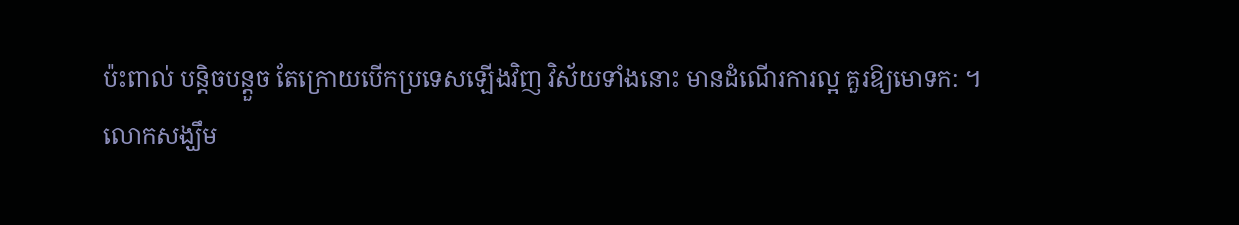ប៉ះពាល់ បន្តិចបន្តួច តែក្រោយបើកប្រទេសឡើងវិញ វិស័យទាំងនោះ មានដំណើរការល្អ គួរឱ្យមោទក: ។
លោកសង្ឃឹម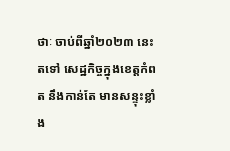ថាៈ ចាប់ពីឆ្នាំ២០២៣ នេះតទៅ សេដ្ឋកិច្ចក្នុងខេត្តកំពត នឹងកាន់តែ មានសន្ទុះខ្លាំង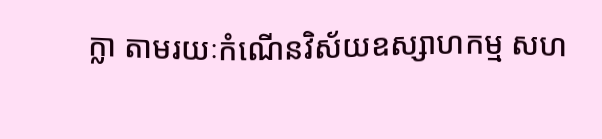ក្លា តាមរយៈកំណើនវិស័យឧស្សាហកម្ម សហ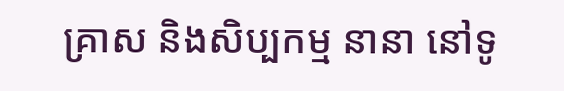គ្រាស និងសិប្បកម្ម នានា នៅទូ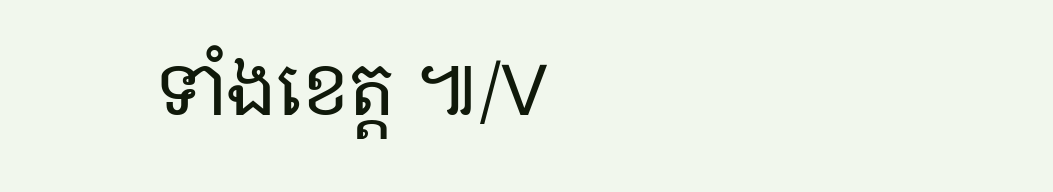ទាំងខេត្ត ៕/V